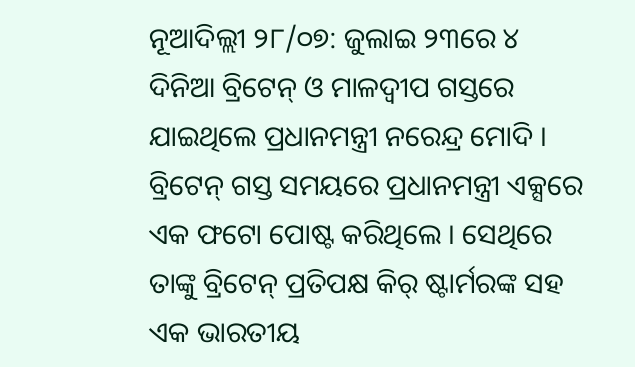ନୂଆଦିଲ୍ଲୀ ୨୮/୦୭: ଜୁଲାଇ ୨୩ରେ ୪ ଦିନିଆ ବ୍ରିଟେନ୍ ଓ ମାଳଦ୍ୱୀପ ଗସ୍ତରେ ଯାଇଥିଲେ ପ୍ରଧାନମନ୍ତ୍ରୀ ନରେନ୍ଦ୍ର ମୋଦି । ବ୍ରିଟେନ୍ ଗସ୍ତ ସମୟରେ ପ୍ରଧାନମନ୍ତ୍ରୀ ଏକ୍ସରେ ଏକ ଫଟୋ ପୋଷ୍ଟ କରିଥିଲେ । ସେଥିରେ ତାଙ୍କୁ ବ୍ରିଟେନ୍ ପ୍ରତିପକ୍ଷ କିର୍ ଷ୍ଟାର୍ମରଙ୍କ ସହ ଏକ ଭାରତୀୟ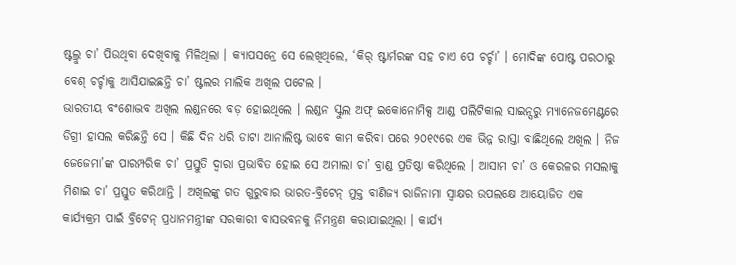ଷ୍ଟଲ୍ରୁ ଚା’ ପିଉଥିବା ଦେଖିବାକୁ ମିଳିଥିଲା । କ୍ୟାପସନ୍ରେ ସେ ଲେଖିଥିଲେ, ‘କିର୍ ଷ୍ଟାର୍ମରଙ୍କ ସହ ଚାଏ ପେ ଚର୍ଚ୍ଚା’ । ମୋଦିଙ୍କ ପୋଷ୍ଟ ପରଠାରୁ ବେଶ୍ ଚର୍ଚ୍ଚାକୁ ଆସିଯାଇଛନ୍ତି ଚା’ ଷ୍ଟଲର ମାଲିକ ଅଖିଲ ପଟେଲ ।
ଭାରତୀୟ ବଂଶୋଦ୍ଭବ ଅଖିଲ ଲଣ୍ଡନରେ ବଡ଼ ହୋଇଥିଲେ । ଲଣ୍ଡନ ସ୍କୁଲ ଅଫ୍ ଇକୋନୋମିକ୍ସ ଆଣ୍ଡ ପଲିଟିକାଲ ସାଇନ୍ସରୁ ମ୍ୟାନେଜମେଣ୍ଟରେ ଡିଗ୍ରୀ ହାସଲ କରିଛନ୍ତି ସେ । କିଛି ଦିନ ଧରି ଡାଟା ଆନାଲିଷ୍ଟ ଭାବେ କାମ କରିବା ପରେ ୨୦୧୯ରେ ଏକ ଭିନ୍ନ ରାସ୍ତା ବାଛିଥିଲେ ଅଖିଲ । ନିଜ ଜେଜେମା’ଙ୍କ ପାରମ୍ପରିକ ଚା’ ପ୍ରସ୍ତୁତି ଦ୍ୱାରା ପ୍ରଭାବିତ ହୋଇ ସେ ଅମାଲା ଚା’ ବ୍ରାଣ୍ଡ ପ୍ରତିଷ୍ଠା କରିଥିଲେ । ଆସାମ ଚା’ ଓ କେରଳର ମସଲାକୁ ମିଶାଇ ଚା’ ପ୍ରସ୍ତୁତ କରିଥାନ୍ତି । ଅଖିଲଙ୍କୁ ଗତ ଗୁରୁବାର ଭାରତ-ବ୍ରିଟେନ୍ ମୁକ୍ତ ବାଣିଜ୍ୟ ରାଜିନାମା ସ୍ୱାକ୍ଷର ଉପଲକ୍ଷେ ଆୟୋଜିତ ଏକ କାର୍ଯ୍ୟକ୍ରମ ପାଇଁ ବ୍ରିଟେନ୍ ପ୍ରଧାନମନ୍ତ୍ରୀଙ୍କ ସରକାରୀ ବାସଭବନକୁ ନିମନ୍ତ୍ରଣ କରାଯାଇଥିଲା । କାର୍ଯ୍ୟ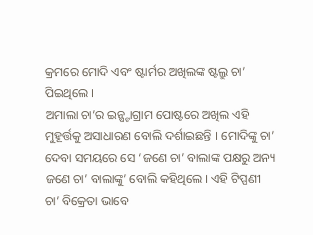କ୍ରମରେ ମୋଦି ଏବଂ ଷ୍ଟାର୍ମର ଅଖିଲଙ୍କ ଷ୍ଟଲ୍ରୁ ଚା’ ପିଇଥିଲେ ।
ଅମାଲା ଚା’ର ଇନ୍ଷ୍ଟାଗ୍ରାମ ପୋଷ୍ଟରେ ଅଖିଲ ଏହି ମୁହୂର୍ତ୍ତକୁ ଅସାଧାରଣ ବୋଲି ଦର୍ଶାଇଛନ୍ତି । ମୋଦିଙ୍କୁ ଚା’ ଦେବା ସମୟରେ ସେ ‘ଜଣେ ଚା’ ବାଲାଙ୍କ ପକ୍ଷରୁ ଅନ୍ୟ ଜଣେ ଚା’ ବାଲାଙ୍କୁ’ ବୋଲି କହିଥିଲେ । ଏହି ଟିପ୍ପଣୀ ଚା’ ବିକ୍ରେତା ଭାବେ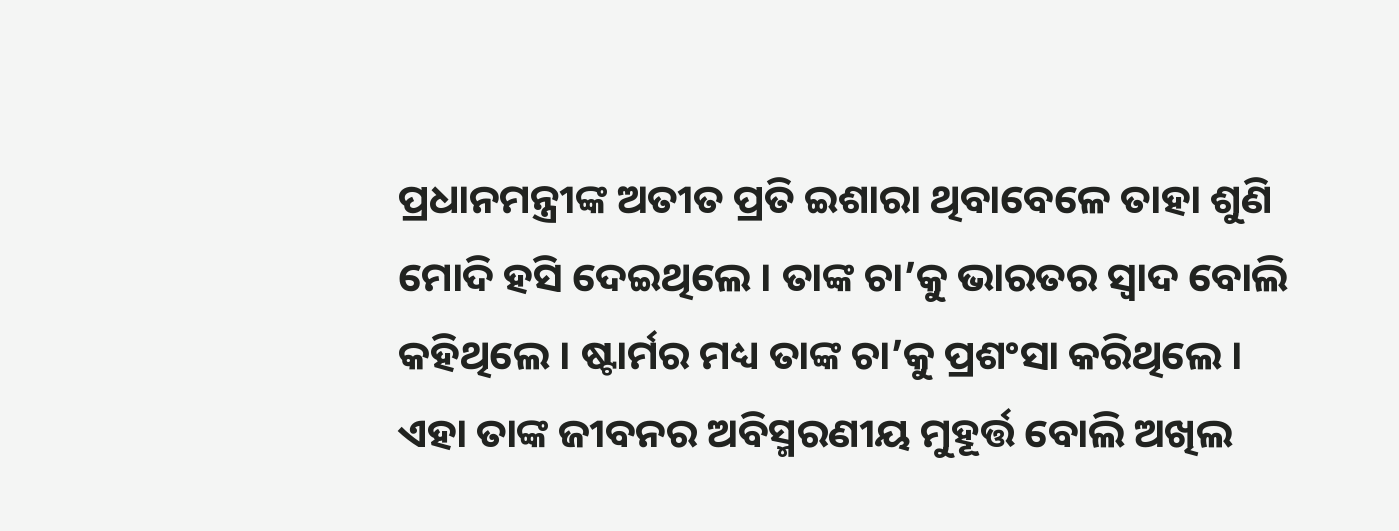ପ୍ରଧାନମନ୍ତ୍ରୀଙ୍କ ଅତୀତ ପ୍ରତି ଇଶାରା ଥିବାବେଳେ ତାହା ଶୁଣି ମୋଦି ହସି ଦେଇଥିଲେ । ତାଙ୍କ ଚା’କୁ ଭାରତର ସ୍ୱାଦ ବୋଲି କହିଥିଲେ । ଷ୍ଟାର୍ମର ମଧ୍ୟ ତାଙ୍କ ଚା’କୁ ପ୍ରଶଂସା କରିଥିଲେ । ଏହା ତାଙ୍କ ଜୀବନର ଅବିସ୍ମରଣୀୟ ମୁହୂର୍ତ୍ତ ବୋଲି ଅଖିଲ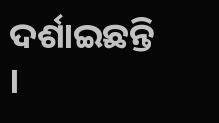ଦର୍ଶାଇଛନ୍ତି ।